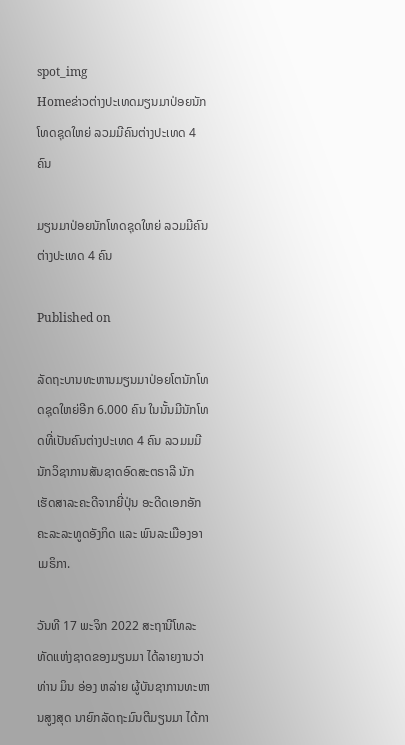spot_img
Homeຂ່າວຕ່າງປະເທດມຽນມາປ່ອຍນັກໂທດຊຸດໃຫຍ່ ລວມມີຄົນຕ່າງປະເທດ 4 ຄົນ

ມຽນມາປ່ອຍນັກໂທດຊຸດໃຫຍ່ ລວມມີຄົນຕ່າງປະເທດ 4 ຄົນ

Published on

ລັດຖະບານທະຫານມຽນມາປ່ອຍໂຕນັກໂທດຊຸດໃຫຍ່ອີກ 6.000 ຄົນ ໃນນັ້ນມີນັກໂທດທີ່ເປັນຄົນຕ່າງປະເທດ 4 ຄົນ ລວມມມີ ນັກວິຊາການສັນຊາດອົດສະຕຣາລີ ນັກເຮັດສາລະຄະດີຈາກຍີ່ປຸ່ນ ອະດີດເອກອັກຄະລະລະທູດອັງກິດ ແລະ ພົນລະເມືອງອາເມຣິກາ.

ວັນທີ 17 ພະຈິກ 2022 ສະຖານີໂທລະທັດແຫ່ງຊາດຂອງມຽນມາ ໄດ້ລາຍງານວ່າ ທ່ານ ມິນ ອ່ອງ ຫລ່າຍ ຜູ້ບັນຊາການທະຫານສູງສຸດ ນາຍົກລັດຖະມົນຕີມຽນມາ ໄດ້ກາ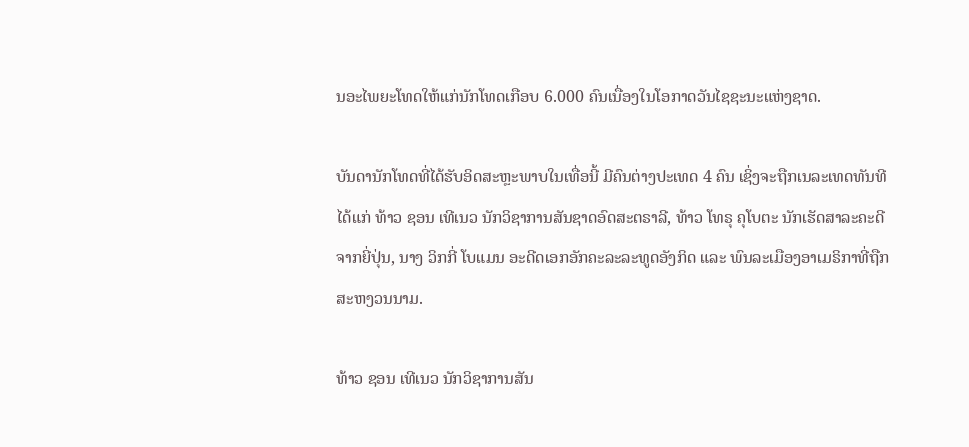ນອະໄພຍະໂທດໃຫ້ແກ່ນັກໂທດເກືອບ 6.000 ຄົນເນື່ອງໃນໂອກາດວັນໄຊຊະນະແຫ່ງຊາດ.

ບັນດານັກໂທດທີ່ໄດ້ຮັບອິດສະຫຼະພາບໃນເທື່ອນີ້ ມີຄົນຕ່າງປະເທດ 4 ຄົນ ເຊິ່ງຈະຖືກເນລະເທດທັນທີ ໄດ້ແກ່ ທ້າວ ຊອນ ເທີເນວ ນັກວິຊາການສັນຊາດອົດສະຕຣາລີ, ທ້າວ ໂທຣຸ ຄຸໂບຕະ ນັກເຮັດສາລະຄະດີຈາກຍີ່ປຸ່ນ, ນາງ ວິກກີ່ ໂບແມນ ອະດີດເອກອັກຄະລະລະທູດອັງກິດ ແລະ ພົນລະເມືອງອາເມຣິກາທີ່ຖືກສະຫງວນນາມ.

ທ້າວ ຊອນ ເທີເນວ ນັກວິຊາການສັນ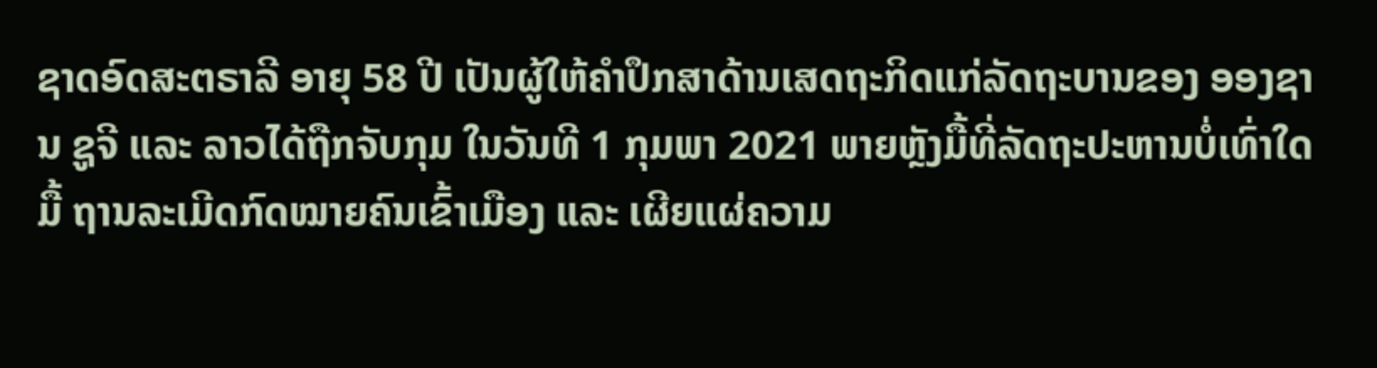ຊາດອົດສະຕຣາລີ ອາຍຸ 58 ປີ ເປັນຜູ້ໃຫ້ຄຳປຶກສາດ້ານເສດຖະກິດແກ່ລັດຖະບານຂອງ ອອງຊານ ຊູຈີ ແລະ ລາວໄດ້ຖືກຈັບກຸມ ໃນວັນທີ 1 ກຸມພາ 2021 ພາຍຫຼັງມື້ທີ່ລັດຖະປະຫານບໍ່ເທົ່າໃດມື້ ຖານລະເມີດກົດໝາຍຄົນເຂົ້າເມືອງ ແລະ ເຜີຍແຜ່ຄວາມ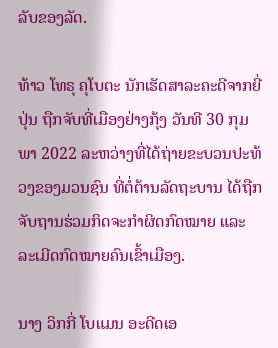ລັບຂອງລັດ.

ທ້າວ ໂທຣຸ ຄຸໂບຕະ ນັກເຮັດສາລະຄະດີຈາກຍີ່ປຸ່ນ ຖືກຈັບທີ່ເມືອງຢ່າງກຸ້ງ ວັນທີ 30 ກຸມພາ 2022 ລະຫວ່າງທີ່ໄດ້ຖ່າຍຂະບວນປະທ້ວງຂອງມວນຊົນ ທີ່ຕໍ່ຕ້ານລັດຖະບານ ໄດ້ຖືກຈັບຖານຮ່ວມກິດຈະກຳຜິດກົດໝາຍ ແລະ ລະເມີດກົດໝາຍຄົນເຂົ້າເມືອງ.

ນາງ ວິກກີ່ ໂບແມນ ອະດີດເອ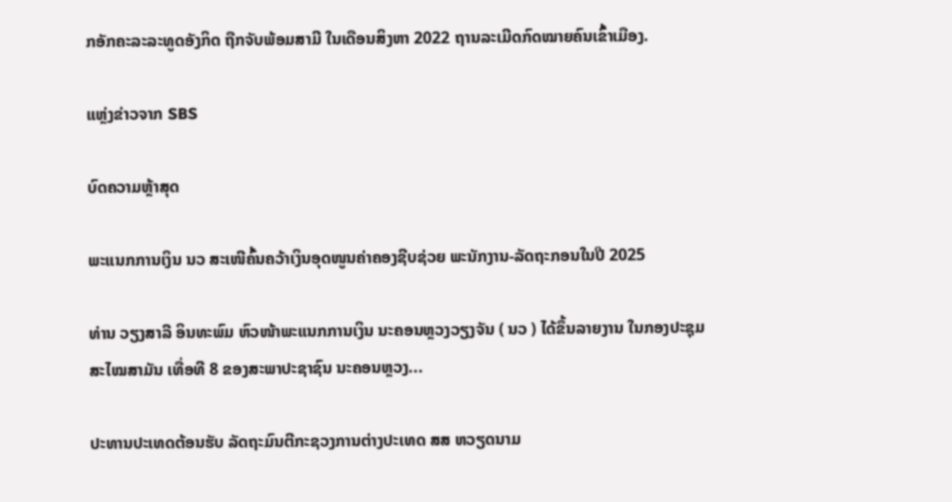ກອັກຄະລະລະທູດອັງກິດ ຖືກຈັບພ້ອມສາມີ ໃນເດືອນສິງຫາ 2022 ຖານລະເມີດກົດໝາຍຄົນເຂົ້າເມືອງ.

ແຫຼ່ງຂ່າວຈາກ SBS

ບົດຄວາມຫຼ້າສຸດ

ພະແນກການເງິນ ນວ ສະເໜີຄົ້ນຄວ້າເງິນອຸດໜູນຄ່າຄອງຊີບຊ່ວຍ ພະນັກງານ-ລັດຖະກອນໃນປີ 2025

ທ່ານ ວຽງສາລີ ອິນທະພົມ ຫົວໜ້າພະແນກການເງິນ ນະຄອນຫຼວງວຽງຈັນ ( ນວ ) ໄດ້ຂຶ້ນລາຍງານ ໃນກອງປະຊຸມສະໄໝສາມັນ ເທື່ອທີ 8 ຂອງສະພາປະຊາຊົນ ນະຄອນຫຼວງ...

ປະທານປະເທດຕ້ອນຮັບ ລັດຖະມົນຕີກະຊວງການຕ່າງປະເທດ ສສ ຫວຽດນາມ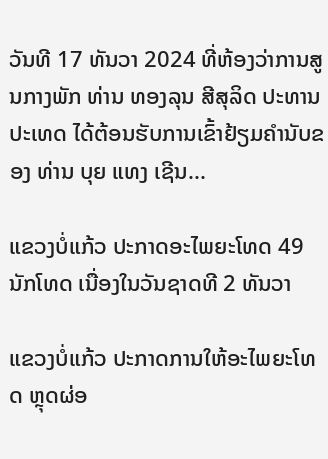ວັນທີ 17 ທັນວາ 2024 ທີ່ຫ້ອງວ່າການສູນກາງພັກ ທ່ານ ທອງລຸນ ສີສຸລິດ ປະທານປະເທດ ໄດ້ຕ້ອນຮັບການເຂົ້າຢ້ຽມຄຳນັບຂອງ ທ່ານ ບຸຍ ແທງ ເຊີນ...

ແຂວງບໍ່ແກ້ວ ປະກາດອະໄພຍະໂທດ 49 ນັກໂທດ ເນື່ອງໃນວັນຊາດທີ 2 ທັນວາ

ແຂວງບໍ່ແກ້ວ ປະກາດການໃຫ້ອະໄພຍະໂທດ ຫຼຸດຜ່ອ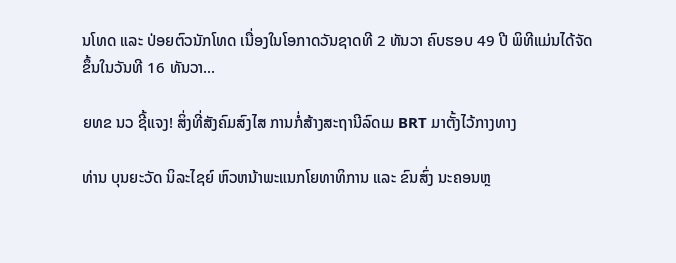ນໂທດ ແລະ ປ່ອຍຕົວນັກໂທດ ເນື່ອງໃນໂອກາດວັນຊາດທີ 2 ທັນວາ ຄົບຮອບ 49 ປີ ພິທີແມ່ນໄດ້ຈັດຂຶ້ນໃນວັນທີ 16 ທັນວາ...

ຍທຂ ນວ ຊີ້ແຈງ! ສິ່ງທີ່ສັງຄົມສົງໄສ ການກໍ່ສ້າງສະຖານີລົດເມ BRT ມາຕັ້ງໄວ້ກາງທາງ

ທ່ານ ບຸນຍະວັດ ນິລະໄຊຍ໌ ຫົວຫນ້າພະແນກໂຍທາທິການ ແລະ ຂົນສົ່ງ ນະຄອນຫຼ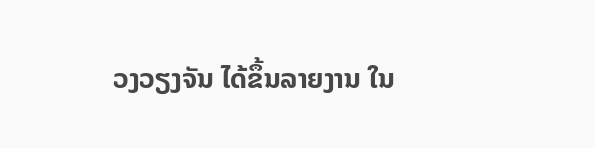ວງວຽງຈັນ ໄດ້ຂຶ້ນລາຍງານ ໃນ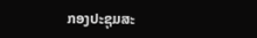ກອງປະຊຸມສະ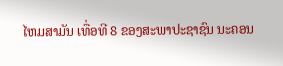ໄຫມສາມັນ ເທື່ອທີ 8 ຂອງສະພາປະຊາຊົນ ນະຄອນ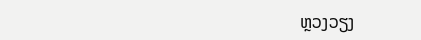ຫຼວງວຽງ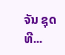ຈັນ ຊຸດທີ...